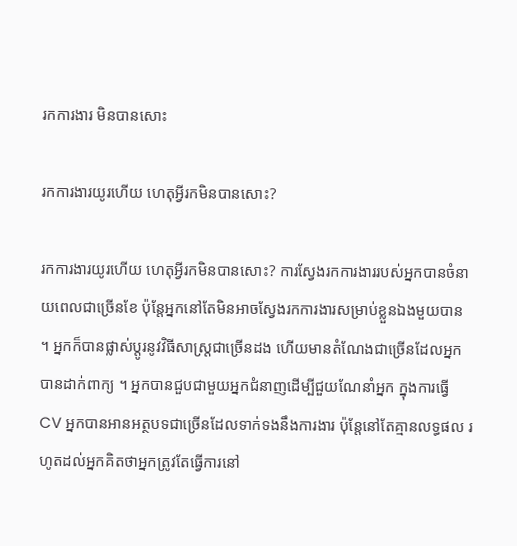រកការងារ មិនបានសោះ

រកការងារយូរហើយ ហេតុអ្វីរកមិនបានសោះ?

រកការងារយូរហើយ ហេតុអ្វីរកមិនបានសោះ? ការស្វែងរកការងាររបស់អ្នកបានចំនាយពេលជាច្រើនខែ ប៉ុន្តែអ្នកនៅតែមិនអាចស្វែងរកការងារសម្រាប់ខ្លួនឯងមួយបាន ។ អ្នកក៏បានផ្លាស់ប្តូរនូវវិធីសាស្រ្តជាច្រើនដង ហើយមានតំណែងជាច្រើនដែលអ្នកបានដាក់ពាក្យ ។ អ្នកបានជួបជាមួយអ្នកជំនាញដើម្បីជួយណែនាំអ្នក ក្នុងការធ្វើ CV អ្នកបានអានអត្ថបទជាច្រើនដែលទាក់ទងនឹងការងារ ប៉ុន្តែនៅតែគ្មានលទ្ធផល រហូតដល់អ្នកគិតថាអ្នកត្រូវតែធ្វើការនៅ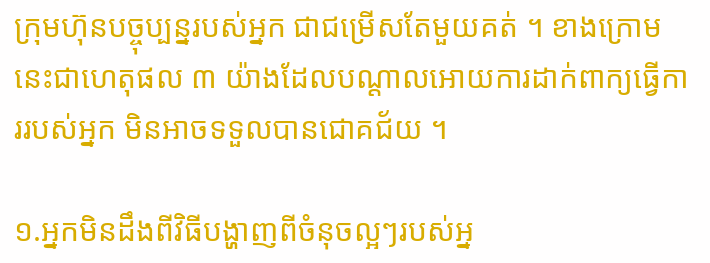ក្រុមហ៊ុនបច្ចុប្បន្នរបស់អ្នក ជាជម្រើសតែមួយគត់ ។ ខាងក្រោមនេះជាហេតុផល ៣ យ៉ាងដែលបណ្ដាលអោយការដាក់ពាក្យធ្វើការរបស់អ្នក មិនអាចទទួលបានជោគជ័យ ។

១.អ្នកមិនដឹងពីវិធីបង្ហាញពីចំនុចល្អៗរបស់អ្ន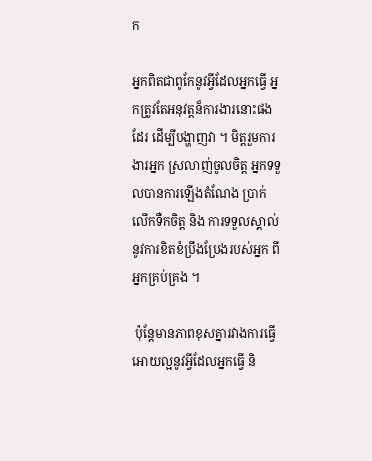ក

អ្នកពិតជាពូកែនូវអ្វីដែលអ្នកធ្វើ អ្នកត្រូវតែអនុវត្តន៏ការងារនោះផងដែរ ដើម្បីបង្ហាញវា ។ មិត្តរួមការងារអ្នក ស្រលាញ់ចូលចិត្ត អ្នកទទួលបានការឡើងតំណែង ប្រាក់លើកទឺកចិត្ត និង ការទទួលស្គាល់នូវការខិតខំប្រឹងប្រែងរបស់អ្នក ពីអ្នកគ្រប់គ្រង ។

 ប៉ុន្តែមានភាពខុសគ្នារវាងការធ្វើអោយល្អនូវអ្វីដែលអ្នកធ្វើ និ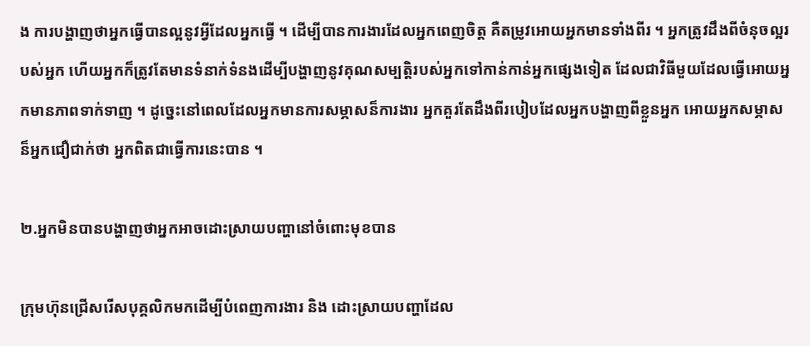ង ការបង្ហាញថាអ្នកធ្វើបានល្អនូវអ្វីដែលអ្នកធ្វើ ។ ដើម្បីបានការងារដែលអ្នកពេញចិត្ត គឺតម្រូវអោយអ្នកមានទាំងពីរ ។ អ្នកត្រូវដឹងពីចំនុចល្អរបស់អ្នក ហើយអ្នកក៏ត្រូវតែមានទំនាក់ទំនងដើម្បីបង្ហាញនូវគុណសម្បត្តិរបស់អ្នកទៅកាន់កាន់អ្នកផ្សេងទៀត ដែលជាវិធីមួយដែលធ្វើអោយអ្នកមានភាពទាក់ទាញ ។ ដូច្នេះនៅពេលដែលអ្នកមានការសម្ភាសន៏ការងារ អ្នកគួរតែដឹងពីរបៀបដែលអ្នកបង្ហាញពីខ្លួនអ្នក អោយអ្នកសម្ភាសន៏អ្នកជឿជាក់ថា អ្នកពិតជាធ្វើការនេះបាន ។

២.អ្នកមិនបានបង្ហាញថាអ្នកអាចដោះស្រាយបញ្ហានៅចំពោះមុខបាន

ក្រុមហ៊ុនជ្រើសរើសបុគ្គលិកមកដើម្បីបំពេញការងារ និង ដោះស្រាយបញ្ហាដែល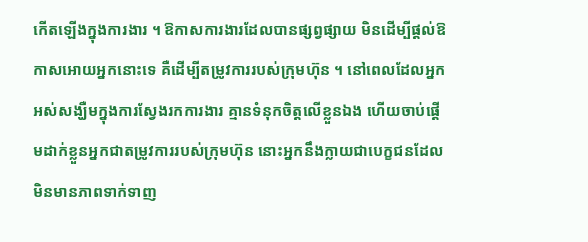កើតឡើងក្នុងការងារ ។ ឱកាសការងារដែលបានផ្សព្វផ្សាយ មិនដើម្បីផ្តល់ឱកាសអោយអ្នកនោះទេ គឺដើម្បីតម្រូវការរបស់ក្រុមហ៊ុន ។ នៅពេលដែលអ្នកអស់សង្ឃឺមក្នុងការស្វែងរកការងារ គ្មានទំនុកចិត្តលើខ្លួនឯង ហើយចាប់ផ្តើមដាក់ខ្លួនអ្នកជាតម្រូវការរបស់ក្រុមហ៊ុន នោះអ្នកនឹងក្លាយជាបេក្ខជនដែលមិនមានភាពទាក់ទាញ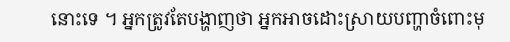នោះទេ ។ អ្នកត្រូវតែបង្ហាញថា អ្នកអាចដោះស្រាយបញ្ហាចំពោះមុ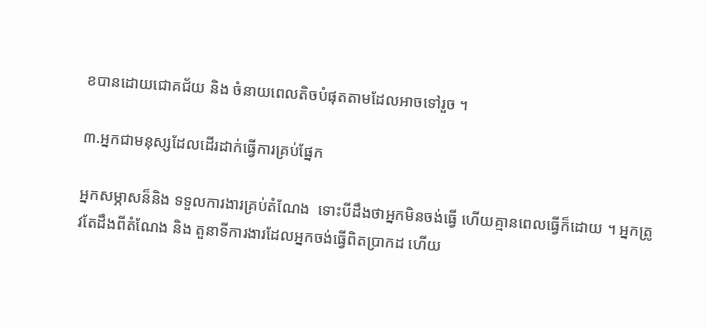ខបានដោយជោគជ័យ និង ចំនាយពេលតិចបំផុតតាមដែលអាចទៅរួច ។

៣.អ្នកជាមនុស្សដែលដើរដាក់ធ្វើការគ្រប់ផ្នែក

អ្នកសម្ភាសន៏និង ទទួលការងារគ្រប់តំណែង  ទោះបីដឹងថាអ្នកមិនចង់ធ្វើ ហើយគ្មានពេលធ្វើក៏ដោយ ។ អ្នកត្រូវតែដឹងពីតំណែង និង តួនាទីការងារដែលអ្នកចង់ធ្វើពិតប្រាកដ ហើយ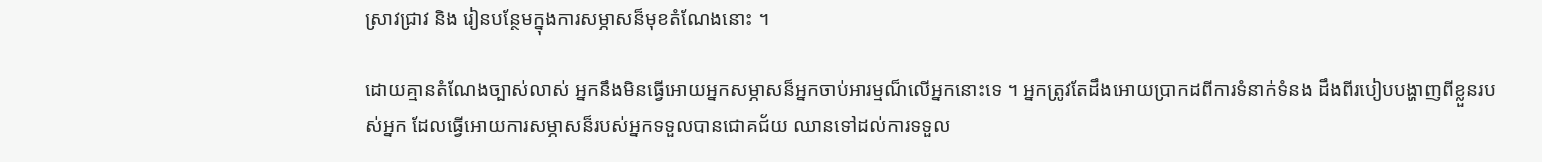ស្រាវជ្រាវ និង រៀនបន្ថែមក្នុងការសម្ភាសន៏មុខតំណែងនោះ ។

ដោយគ្មានតំណែងច្បាស់លាស់ អ្នកនឹងមិនធ្វើអោយអ្នកសម្ភាសន៏អ្នកចាប់អារម្មណ៏លើអ្នកនោះទេ ។ អ្នកត្រូវតែដឹងអោយប្រាកដពីការទំនាក់ទំនង ដឹងពីរបៀបបង្ហាញពីខ្លួនរបស់អ្នក ដែលធ្វើអោយការសម្ភាសន៏របស់អ្នកទទួលបានជោគជ័យ ឈានទៅដល់ការទទួល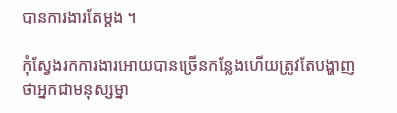បានការងារតែម្តង ។

កុំស្វែងរកការងារអោយបានច្រើនកន្លែងហើយត្រូវតែបង្ហាញថាអ្នកជាមនុស្សម្នា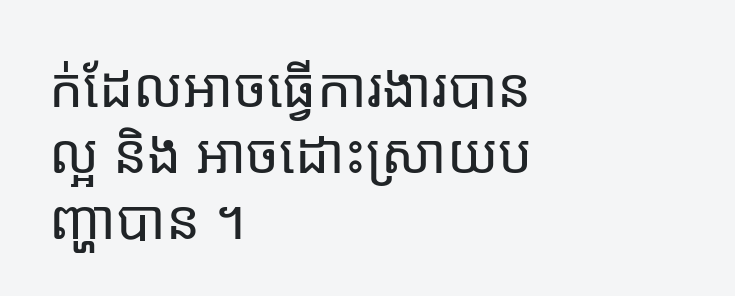ក់ដែលអាចធ្វើការងារបានល្អ និង អាចដោះស្រាយបញ្ហាបាន ។